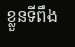ខ្លួនទីពឹង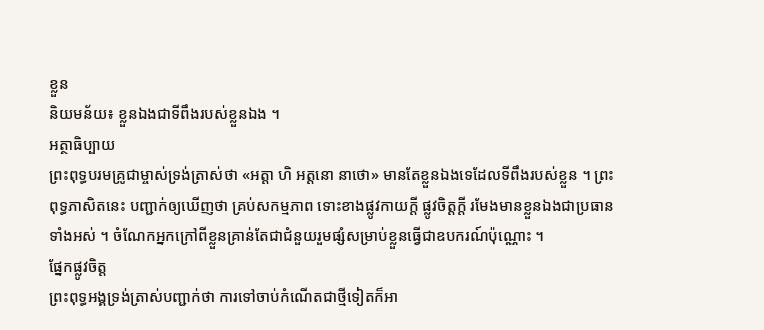ខ្លួន
និយមន័យ៖ ខ្លួនឯងជាទីពឹងរបស់ខ្លួនឯង ។
អត្ថាធិប្បាយ
ព្រះពុទ្ធបរមគ្រូជាម្ចាស់ទ្រង់ត្រាស់ថា «អត្តា ហិ អត្តនោ នាថោ» មានតែខ្លួនឯងទេដែលទីពឹងរបស់ខ្លួន ។ ព្រះពុទ្ធភាសិតនេះ បញ្ជាក់ឲ្យឃើញថា គ្រប់សកម្មភាព ទោះខាងផ្លូវកាយក្ដី ផ្លូវចិត្តក្ដី រមែងមានខ្លួនឯងជាប្រធានទាំងអស់ ។ ចំណែកអ្នកក្រៅពីខ្លួនគ្រាន់តែជាជំនួយរួមផ្សំសម្រាប់ខ្លួនធ្វើជាឧបករណ៍ប៉ុណ្ណោះ ។
ផ្នែកផ្លូវចិត្ត
ព្រះពុទ្ធអង្គទ្រង់ត្រាស់បញ្ជាក់ថា ការទៅចាប់កំណើតជាថ្មីទៀតក៏អា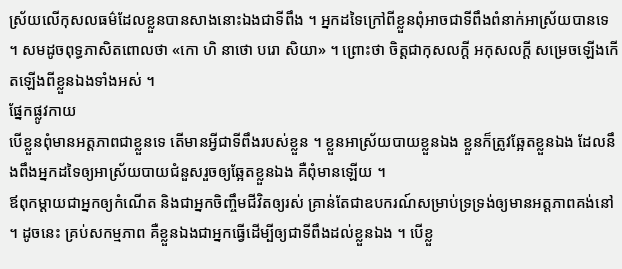ស្រ័យលើកុសលធម៌ដែលខ្លួនបានសាងនោះឯងជាទីពឹង ។ អ្នកដទៃក្រៅពីខ្លួនពុំអាចជាទីពឹងពំនាក់អាស្រ័យបានទេ ។ សមដូចពុទ្ធភាសិតពោលថា «កោ ហិ នាថោ បរោ សិយា» ។ ព្រោះថា ចិត្តជាកុសលក្ដី អកុសលក្ដី សម្រេចឡើងកើតឡើងពីខ្លួនឯងទាំងអស់ ។
ផ្នែកផ្លូវកាយ
បើខ្លួនពុំមានអត្តភាពជាខ្លួនទេ តើមានអ្វីជាទីពឹងរបស់ខ្លួន ។ ខ្លួនអាស្រ័យបាយខ្លួនឯង ខ្លួនក៏ត្រូវឆ្អែតខ្លួនឯង ដែលនឹងពឹងអ្នកដទៃឲ្យអាស្រ័យបាយជំនួសរួចឲ្យឆ្អែតខ្លួនឯង គឺពុំមានឡើយ ។
ឪពុកម្ដាយជាអ្នកឲ្យកំណើត និងជាអ្នកចិញ្ចឹមជីវិតឲ្យរស់ គ្រាន់តែជាឧបករណ៍សម្រាប់ទ្រទ្រង់ឲ្យមានអត្តភាពគង់នៅ ។ ដូចនេះ គ្រប់សកម្មភាព គឺខ្លួនឯងជាអ្នកធ្វើដើម្បីឲ្យជាទីពឹងដល់ខ្លួនឯង ។ បើខ្លួ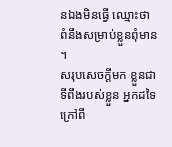នឯងមិនធ្វើ ឈ្មោះថា ពំនឹងសម្រាប់ខ្លួនពុំមាន ។
សរុបសេចក្ដីមក ខ្លួនជាទីពឹងរបស់ខ្លួន អ្នកដទៃក្រៅពី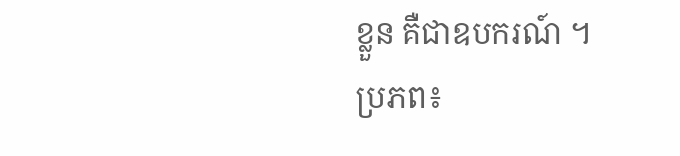ខ្លួន គឺជាឧបករណ៍ ។
ប្រភព៖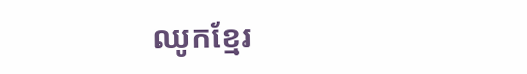ឈូកខ្មែរ